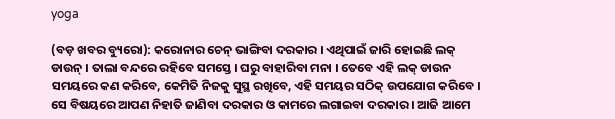yoga

(ବଡ଼ ଖବର ବ୍ୟୁରୋ): କରୋନାର ଚେନ୍ ଭାଙ୍ଗିବା ଦରକାର । ଏଥିପାଇଁ ଜାରି ହୋଇଛି ଲକ୍ ଡାଉନ୍ । ତାଲା ବନ୍ଦରେ ରହିବେ ସମସ୍ତେ । ଘରୁ ବାହାରିବା ମନା । ତେବେ ଏହି ଲକ୍ ଡାଉନ ସମୟରେ କଣ କରିବେ, କେମିତି ନିଜକୁ ସୁସ୍ଥ ରଖିବେ, ଏହି ସମୟର ସଠିକ୍ ଉପଯୋଗ କରିବେ । ସେ ବିଷୟରେ ଆପଣ ନିହାତି ଜାଣିବା ଦରକାର ଓ କାମରେ ଲଗାଇବା ଦରକାର । ଆଜି ଆମେ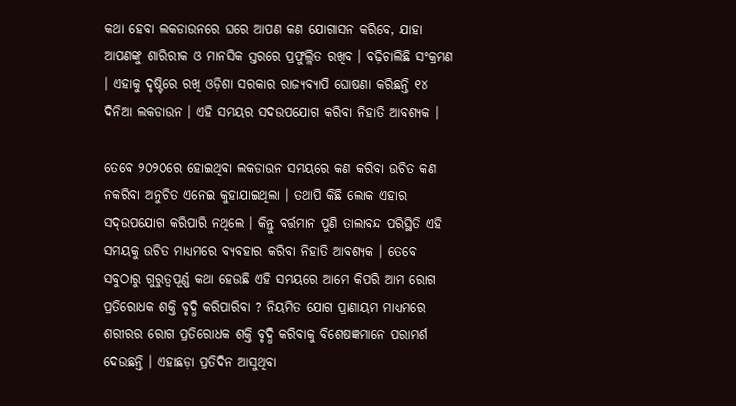କଥା ହେବା ଲକଡାଉନରେ ଘରେ ଆପଣ କଣ ଯୋଗାସନ କରିବେ, ଯାହା ଆପଣଙ୍କୁ ଶାରିରୀକ ଓ ମାନସିକ ସ୍ତରରେ ପ୍ରଫୁଲ୍ଲିତ ରଖିବ । ବଢ଼ିଚାଲିଛି ସଂକ୍ରମଣ । ଏହାକୁ ଦୃଷ୍ଟିରେ ରଖି ଓଡ଼ିଶା ସରକାର ରାଜ୍ୟବ୍ୟାପି ଘୋଷଣା କରିଛନ୍ତି ୧୪ ଦିନିଆ ଲକଡାଉନ । ଏହି ସମୟର ସଦଉପଯୋଗ କରିବା ନିହାତି ଆବଶ୍ୟକ ।

ତେବେ ୨୦୨୦ରେ ହୋଇଥିବା ଲକଡାଉନ ସମୟରେ କଣ କରିବା ଉଚିତ କଣ ନକରିବା ଅନୁଚିତ ଏନେଇ କୁହାଯାଇଥିଲା । ତଥାପି କିଛି ଲୋକ ଏହାର ସଦ୍ଉପଯୋଗ କରିପାରି ନଥିଲେ । କିନ୍ତୁ ବର୍ତ୍ତମାନ ପୁଣି ତାଲାବନ୍ଦ ପରିସ୍ଥିତି ଏହି ସମୟକୁ ଉଚିତ ମାଧ୍ୟମରେ ବ୍ୟବହାର କରିବା ନିହାତି ଆବଶ୍ୟକ । ତେବେ ସବୁଠାରୁ ଗୁରୁତ୍ୱପୂର୍ଣ୍ଣ କଥା ହେଉଛି ଏହି ସମୟରେ ଆମେ କିପରି ଆମ ରୋଗ ପ୍ରତିରୋଧକ ଶକ୍ତି ବୃଦ୍ଧି କରିପାରିବା ? ନିୟମିତ ଯୋଗ ପ୍ରାଣାୟମ ମାଧ୍ୟମରେ ଶରୀରର ରୋଗ ପ୍ରତିରୋଧକ ଶକ୍ତି ବୃଦ୍ଧି କରିବାକୁ ବିଶେଷଜ୍ଞମାନେ ପରାମର୍ଶ ଦେଉଛନ୍ତି । ଏହାଛଡ଼ା ପ୍ରତିଦିନ ଆସୁଥିବା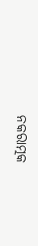ନକରାତ୍ମକ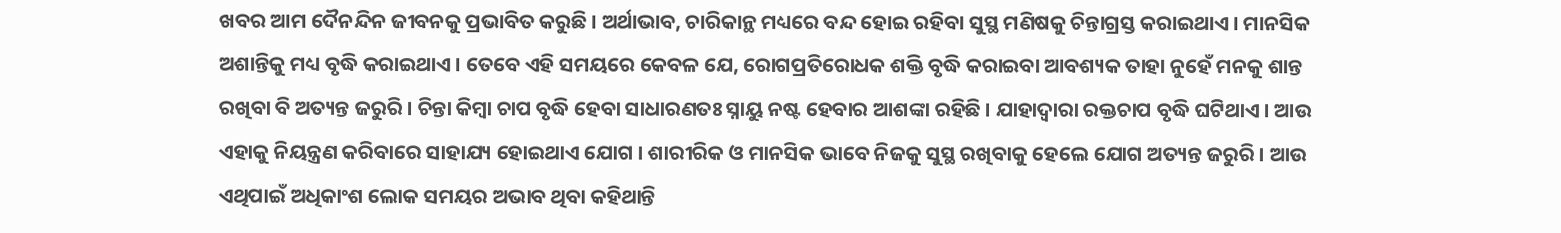ଖବର ଆମ ଦୈନନ୍ଦିନ ଜୀବନକୁ ପ୍ରଭାବିତ କରୁଛି । ଅର୍ଥାଭାବ, ଚାରିକାନ୍ଥ ମଧ୍ୟରେ ବନ୍ଦ ହୋଇ ରହିବା ସୁସ୍ଥ ମଣିଷକୁ ଚିନ୍ତାଗ୍ରସ୍ତ କରାଇଥାଏ । ମାନସିକ ଅଶାନ୍ତିକୁ ମଧ୍ୟ ବୃଦ୍ଧି କରାଇଥାଏ । ତେବେ ଏହି ସମୟରେ କେବଳ ଯେ, ରୋଗପ୍ରତିରୋଧକ ଶକ୍ତି ବୃଦ୍ଧି କରାଇବା ଆବଶ୍ୟକ ତାହା ନୁହେଁ ମନକୁ ଶାନ୍ତ ରଖିବା ବି ଅତ୍ୟନ୍ତ ଜରୁରି । ଚିନ୍ତା କିମ୍ବା ଚାପ ବୃଦ୍ଧି ହେବା ସାଧାରଣତଃ ସ୍ନାୟୁ ନଷ୍ଟ ହେବାର ଆଶଙ୍କା ରହିଛି । ଯାହାଦ୍ୱାରା ରକ୍ତଚାପ ବୃଦ୍ଧି ଘଟିଥାଏ । ଆଉ ଏହାକୁ ନିୟନ୍ତ୍ରଣ କରିବାରେ ସାହାଯ୍ୟ ହୋଇଥାଏ ଯୋଗ । ଶାରୀରିକ ଓ ମାନସିକ ଭାବେ ନିଜକୁ ସୁସ୍ଥ ରଖିବାକୁ ହେଲେ ଯୋଗ ଅତ୍ୟନ୍ତ ଜରୁରି । ଆଉ ଏଥିପାଇଁ ଅଧିକାଂଶ ଲୋକ ସମୟର ଅଭାବ ଥିବା କହିଥାନ୍ତି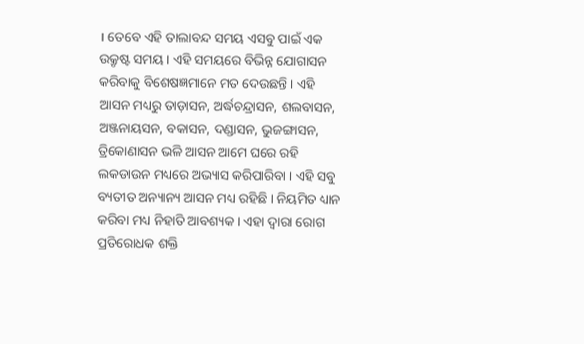। ତେବେ ଏହି ତାଲାବନ୍ଦ ସମୟ ଏସବୁ ପାଇଁ ଏକ ଉକ୍ରୃଷ୍ଟ ସମୟ । ଏହି ସମୟରେ ବିଭିନ୍ନ ଯୋଗାସନ କରିବାକୁ ବିଶେଷଜ୍ଞମାନେ ମତ ଦେଉଛନ୍ତି । ଏହି ଆସନ ମଧ୍ୟରୁ ତାଡ଼ାସନ, ଅର୍ଦ୍ଧଚନ୍ଦ୍ରାସନ, ଶଲବାସନ, ଅଞ୍ଜନାୟସନ, ବକାସନ, ଦଣ୍ଡାସନ, ଭୁଜଙ୍ଗାସନ, ତ୍ରିକୋଣାସନ ଭଳି ଆସନ ଆମେ ଘରେ ରହି ଲକଡାଉନ ମଧ୍ୟରେ ଅଭ୍ୟାସ କରିପାରିବା । ଏହି ସବୁ ବ୍ୟତୀତ ଅନ୍ୟାନ୍ୟ ଆସନ ମଧ୍ୟ ରହିଛି । ନିୟମିତ ଧ୍ୟାନ କରିବା ମଧ୍ୟ ନିହାତି ଆବଶ୍ୟକ । ଏହା ଦ୍ୱାରା ରୋଗ ପ୍ରତିରୋଧକ ଶକ୍ତି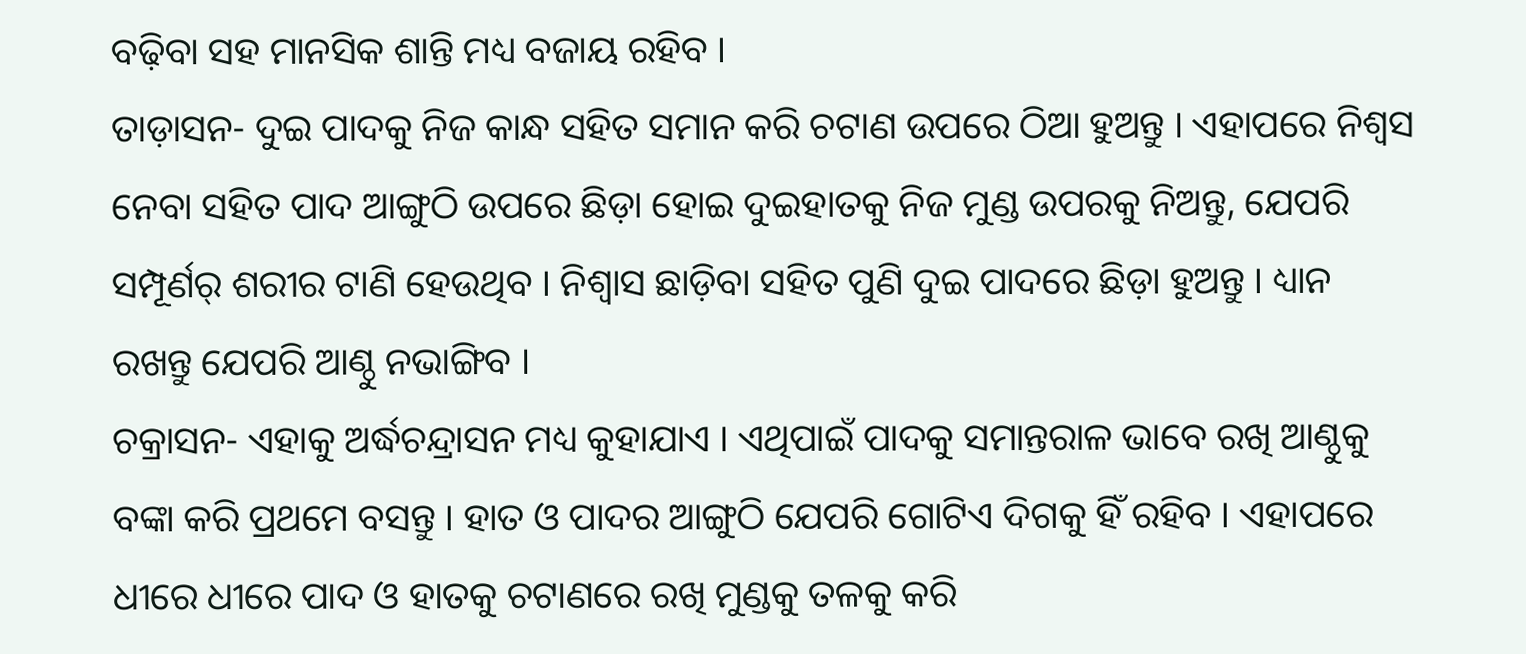ବଢ଼ିବା ସହ ମାନସିକ ଶାନ୍ତି ମଧ୍ୟ ବଜାୟ ରହିବ ।
ତାଡ଼ାସନ- ଦୁଇ ପାଦକୁ ନିଜ କାନ୍ଧ ସହିତ ସମାନ କରି ଚଟାଣ ଉପରେ ଠିଆ ହୁଅନ୍ତୁ । ଏହାପରେ ନିଶ୍ୱସ ନେବା ସହିତ ପାଦ ଆଙ୍ଗୁଠି ଉପରେ ଛିଡ଼ା ହୋଇ ଦୁଇହାତକୁ ନିଜ ମୁଣ୍ଡ ଉପରକୁ ନିଅନ୍ତୁ, ଯେପରି ସମ୍ପୂର୍ଣର୍ ଶରୀର ଟାଣି ହେଉଥିବ । ନିଶ୍ୱାସ ଛାଡ଼ିବା ସହିତ ପୁଣି ଦୁଇ ପାଦରେ ଛିଡ଼ା ହୁଅନ୍ତୁ । ଧ୍ୟାନ ରଖନ୍ତୁ ଯେପରି ଆଣ୍ଠୁ ନଭାଙ୍ଗିବ ।
ଚକ୍ରାସନ- ଏହାକୁ ଅର୍ଦ୍ଧଚନ୍ଦ୍ରାସନ ମଧ୍ୟ କୁହାଯାଏ । ଏଥିପାଇଁ ପାଦକୁ ସମାନ୍ତରାଳ ଭାବେ ରଖି ଆଣ୍ଠୁକୁ ବଙ୍କା କରି ପ୍ରଥମେ ବସନ୍ତୁ । ହାତ ଓ ପାଦର ଆଙ୍ଗୁଠି ଯେପରି ଗୋଟିଏ ଦିଗକୁ ହିଁ ରହିବ । ଏହାପରେ ଧୀରେ ଧୀରେ ପାଦ ଓ ହାତକୁ ଚଟାଣରେ ରଖି ମୁଣ୍ଡକୁ ତଳକୁ କରି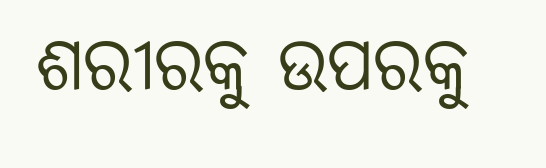ଶରୀରକୁ ଉପରକୁ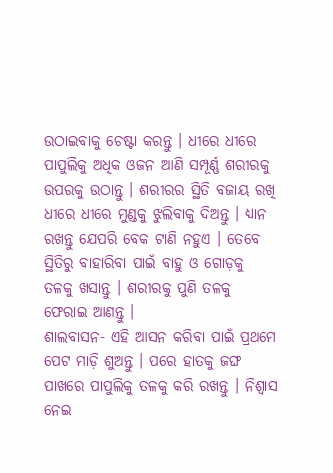ଉଠାଇବାକୁ ଚେଷ୍ଟା କରନ୍ତୁ । ଧୀରେ ଧୀରେ ପାପୁଲିକୁ ଅଧିକ ଓଜନ ଆଣି ସମ୍ପୂର୍ଣ୍ଣ ଶରୀରକୁ ଉପରକୁ ଉଠାନ୍ତୁ । ଶରୀରର ସ୍ଥିତି ବଜାୟ ରଖି ଧୀରେ ଧୀରେ ମୁଣ୍ଡକୁ ଝୁଲିବାକୁ ଦିଅନ୍ତୁ । ଧ୍ୟାନ ରଖନ୍ତୁ ଯେପରି ବେକ ଟାଣି ନହୁଏ । ତେବେ ସ୍ଥିତିରୁ ବାହାରିବା ପାଇଁ ବାହୁ ଓ ଗୋଡ଼କୁ ତଳକୁ ଖସାନ୍ତୁ । ଶରୀରକୁ ପୁଣି ତଳକୁ ଫେରାଇ ଆଣନ୍ତୁ ।
ଶାଲବାସନ- ଏହି ଆସନ କରିବା ପାଇଁ ପ୍ରଥମେ ପେଟ ମାଡ଼ି ଶୁଅନ୍ତୁ । ପରେ ହାତକୁ ଜଙ୍ଘ ପାଖରେ ପାପୁଲିକୁ ତଳକୁ କରି ରଖନ୍ତୁ । ନିଶ୍ୱାସ ନେଇ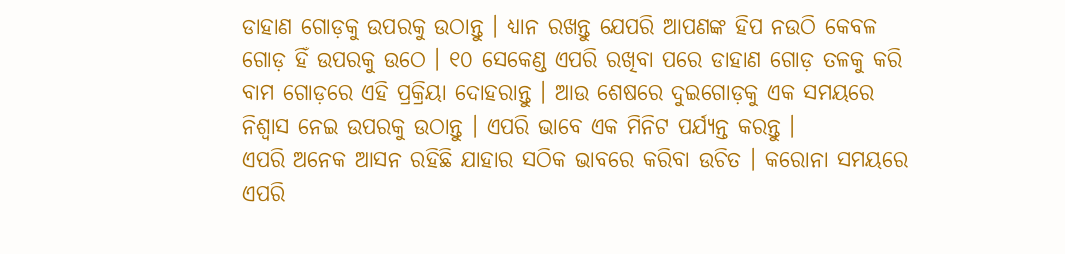ଡାହାଣ ଗୋଡ଼କୁ ଉପରକୁ ଉଠାନ୍ତୁ । ଧ୍ୟାନ ରଖନ୍ତୁ ଯେପରି ଆପଣଙ୍କ ହିପ ନଉଠି କେବଳ ଗୋଡ଼ ହିଁ ଉପରକୁ ଉଠେ । ୧୦ ସେକେଣ୍ଡ ଏପରି ରଖିବା ପରେ ଡାହାଣ ଗୋଡ଼ ତଳକୁ କରି ବାମ ଗୋଡ଼ରେ ଏହି ପ୍ରକ୍ରିୟା ଦୋହରାନ୍ତୁ । ଆଉ ଶେଷରେ ଦୁଇଗୋଡ଼କୁ ଏକ ସମୟରେ ନିଶ୍ୱାସ ନେଇ ଉପରକୁ ଉଠାନ୍ତୁ । ଏପରି ଭାବେ ଏକ ମିନିଟ ପର୍ଯ୍ୟନ୍ତ କରନ୍ତୁ ।
ଏପରି ଅନେକ ଆସନ ରହିଛି ଯାହାର ସଠିକ ଭାବରେ କରିବା ଉଚିତ । କରୋନା ସମୟରେ ଏପରି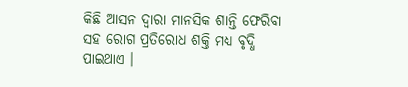କିଛି ଆସନ ଦ୍ୱାରା ମାନସିକ ଶାନ୍ତି ଫେରିବା ସହ ରୋଗ ପ୍ରତିରୋଧ ଶକ୍ତି ମଧ୍ୟ ବୃଦ୍ଧି ପାଇଥାଏ ।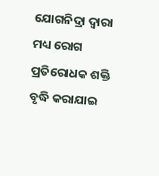ଯୋଗନିଦ୍ରା ଦ୍ୱାରା ମଧ୍ୟ ରୋଗ ପ୍ରତିରୋଧକ ଶକ୍ତି ବୃଦ୍ଧି କରାଯାଇ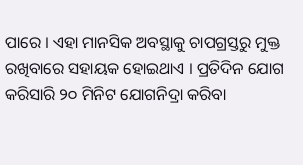ପାରେ । ଏହା ମାନସିକ ଅବସ୍ଥାକୁ ଚାପଗ୍ରସ୍ତରୁ ମୁକ୍ତ ରଖିବାରେ ସହାୟକ ହୋଇଥାଏ । ପ୍ରତିଦିନ ଯୋଗ କରିସାରି ୨୦ ମିନିଟ ଯୋଗନିଦ୍ରା କରିବା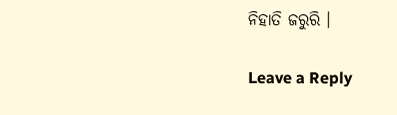ନିହାତି ଜରୁରି ।

Leave a Reply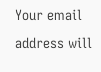Your email address will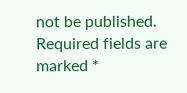not be published. Required fields are marked *